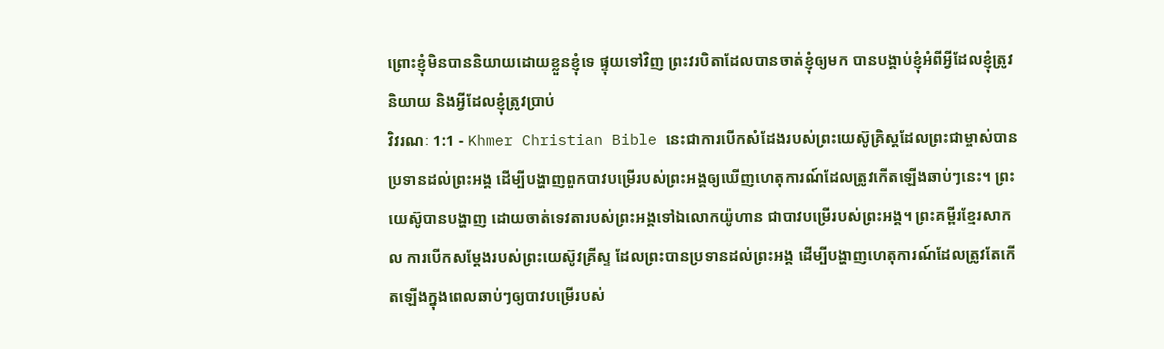ព្រោះខ្ញុំមិនបាននិយាយដោយខ្លួនខ្ញុំទេ ផ្ទុយទៅវិញ ព្រះវរបិតាដែលបានចាត់ខ្ញុំឲ្យមក បានបង្គាប់ខ្ញុំអំពីអ្វីដែលខ្ញុំត្រូវនិយាយ និងអ្វីដែលខ្ញុំត្រូវប្រាប់
វិវរណៈ 1:1 - Khmer Christian Bible នេះជាការបើកសំដែងរបស់ព្រះយេស៊ូគ្រិស្តដែលព្រះជាម្ចាស់បានប្រទានដល់ព្រះអង្គ ដើម្បីបង្ហាញពួកបាវបម្រើរបស់ព្រះអង្គឲ្យឃើញហេតុការណ៍ដែលត្រូវកើតឡើងឆាប់ៗនេះ។ ព្រះយេស៊ូបានបង្ហាញ ដោយចាត់ទេវតារបស់ព្រះអង្គទៅឯលោកយ៉ូហាន ជាបាវបម្រើរបស់ព្រះអង្គ។ ព្រះគម្ពីរខ្មែរសាកល ការបើកសម្ដែងរបស់ព្រះយេស៊ូវគ្រីស្ទ ដែលព្រះបានប្រទានដល់ព្រះអង្គ ដើម្បីបង្ហាញហេតុការណ៍ដែលត្រូវតែកើតឡើងក្នុងពេលឆាប់ៗឲ្យបាវបម្រើរបស់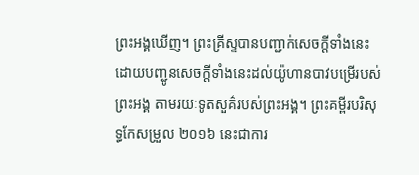ព្រះអង្គឃើញ។ ព្រះគ្រីស្ទបានបញ្ជាក់សេចក្ដីទាំងនេះ ដោយបញ្ជូនសេចក្ដីទាំងនេះដល់យ៉ូហានបាវបម្រើរបស់ព្រះអង្គ តាមរយៈទូតសួគ៌របស់ព្រះអង្គ។ ព្រះគម្ពីរបរិសុទ្ធកែសម្រួល ២០១៦ នេះជាការ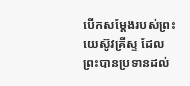បើកសម្តែងរបស់ព្រះយេស៊ូវគ្រីស្ទ ដែលព្រះបានប្រទានដល់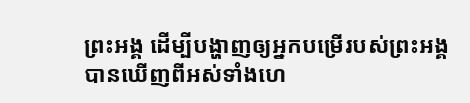ព្រះអង្គ ដើម្បីបង្ហាញឲ្យអ្នកបម្រើរបស់ព្រះអង្គបានឃើញពីអស់ទាំងហេ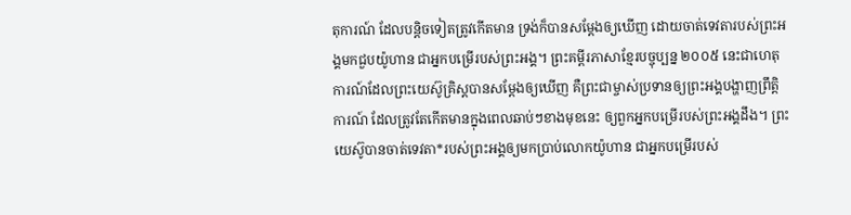តុការណ៍ ដែលបន្តិចទៀតត្រូវកើតមាន ទ្រង់ក៏បានសម្តែងឲ្យឃើញ ដោយចាត់ទេវតារបស់ព្រះអង្គមកជួបយ៉ូហាន ជាអ្នកបម្រើរបស់ព្រះអង្គ។ ព្រះគម្ពីរភាសាខ្មែរបច្ចុប្បន្ន ២០០៥ នេះជាហេតុការណ៍ដែលព្រះយេស៊ូគ្រិស្តបានសម្តែងឲ្យឃើញ គឺព្រះជាម្ចាស់ប្រទានឲ្យព្រះអង្គបង្ហាញព្រឹត្តិការណ៍ ដែលត្រូវតែកើតមានក្នុងពេលឆាប់ៗខាងមុខនេះ ឲ្យពួកអ្នកបម្រើរបស់ព្រះអង្គដឹង។ ព្រះយេស៊ូបានចាត់ទេវតា*របស់ព្រះអង្គឲ្យមកប្រាប់លោកយ៉ូហាន ជាអ្នកបម្រើរបស់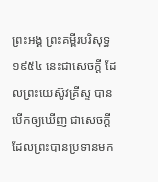ព្រះអង្គ ព្រះគម្ពីរបរិសុទ្ធ ១៩៥៤ នេះជាសេចក្ដី ដែលព្រះយេស៊ូវគ្រីស្ទ បានបើកឲ្យឃើញ ជាសេចក្ដីដែលព្រះបានប្រទានមក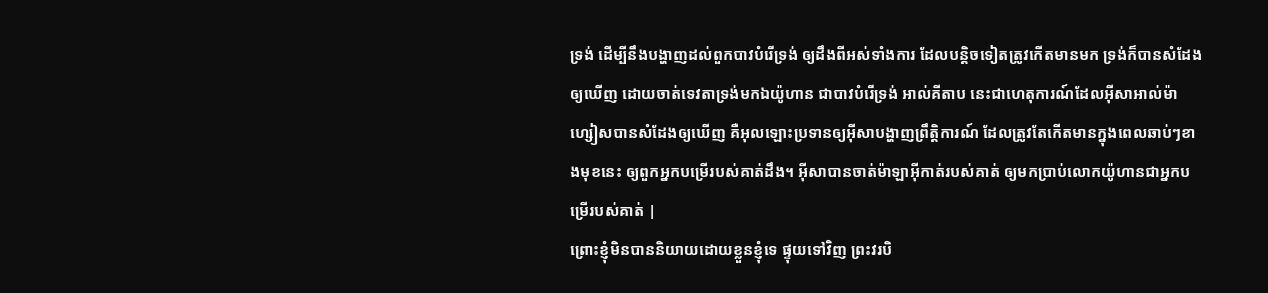ទ្រង់ ដើម្បីនឹងបង្ហាញដល់ពួកបាវបំរើទ្រង់ ឲ្យដឹងពីអស់ទាំងការ ដែលបន្តិចទៀតត្រូវកើតមានមក ទ្រង់ក៏បានសំដែងឲ្យឃើញ ដោយចាត់ទេវតាទ្រង់មកឯយ៉ូហាន ជាបាវបំរើទ្រង់ អាល់គីតាប នេះជាហេតុការណ៍ដែលអ៊ីសាអាល់ម៉ាហ្សៀសបានសំដែងឲ្យឃើញ គឺអុលឡោះប្រទានឲ្យអ៊ីសាបង្ហាញព្រឹត្ដិការណ៍ ដែលត្រូវតែកើតមានក្នុងពេលឆាប់ៗខាងមុខនេះ ឲ្យពួកអ្នកបម្រើរបស់គាត់ដឹង។ អ៊ីសាបានចាត់ម៉ាឡាអ៊ីកាត់របស់គាត់ ឲ្យមកប្រាប់លោកយ៉ូហានជាអ្នកបម្រើរបស់គាត់ |
ព្រោះខ្ញុំមិនបាននិយាយដោយខ្លួនខ្ញុំទេ ផ្ទុយទៅវិញ ព្រះវរបិ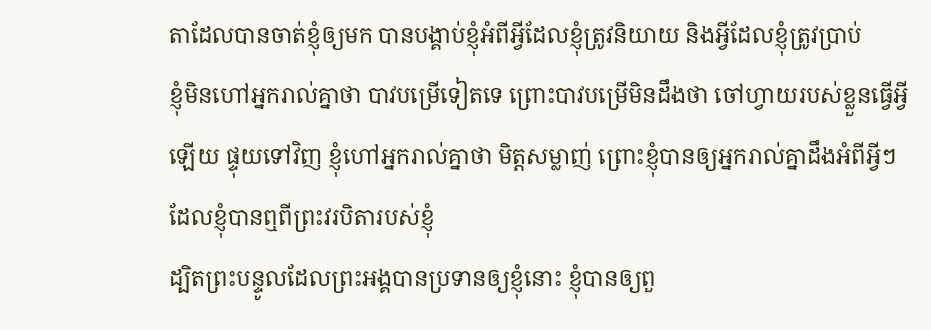តាដែលបានចាត់ខ្ញុំឲ្យមក បានបង្គាប់ខ្ញុំអំពីអ្វីដែលខ្ញុំត្រូវនិយាយ និងអ្វីដែលខ្ញុំត្រូវប្រាប់
ខ្ញុំមិនហៅអ្នករាល់គ្នាថា បាវបម្រើទៀតទេ ព្រោះបាវបម្រើមិនដឹងថា ចៅហ្វាយរបស់ខ្លួនធ្វើអ្វីឡើយ ផ្ទុយទៅវិញ ខ្ញុំហៅអ្នករាល់គ្នាថា មិត្ដសម្លាញ់ ព្រោះខ្ញុំបានឲ្យអ្នករាល់គ្នាដឹងអំពីអ្វីៗដែលខ្ញុំបានឮពីព្រះវរបិតារបស់ខ្ញុំ
ដ្បិតព្រះបន្ទូលដែលព្រះអង្គបានប្រទានឲ្យខ្ញុំនោះ ខ្ញុំបានឲ្យពួ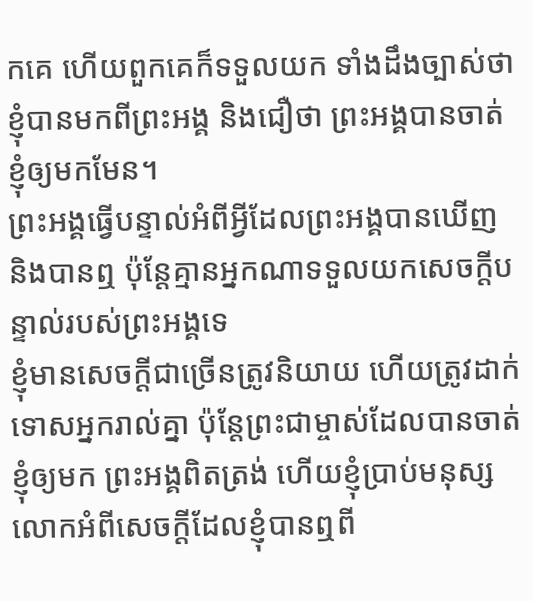កគេ ហើយពួកគេក៏ទទួលយក ទាំងដឹងច្បាស់ថា ខ្ញុំបានមកពីព្រះអង្គ និងជឿថា ព្រះអង្គបានចាត់ខ្ញុំឲ្យមកមែន។
ព្រះអង្គធ្វើបន្ទាល់អំពីអ្វីដែលព្រះអង្គបានឃើញ និងបានឮ ប៉ុន្ដែគ្មានអ្នកណាទទួលយកសេចក្ដីបន្ទាល់របស់ព្រះអង្គទេ
ខ្ញុំមានសេចក្ដីជាច្រើនត្រូវនិយាយ ហើយត្រូវដាក់ទោសអ្នករាល់គ្នា ប៉ុន្ដែព្រះជាម្ចាស់ដែលបានចាត់ខ្ញុំឲ្យមក ព្រះអង្គពិតត្រង់ ហើយខ្ញុំប្រាប់មនុស្សលោកអំពីសេចក្ដីដែលខ្ញុំបានឮពី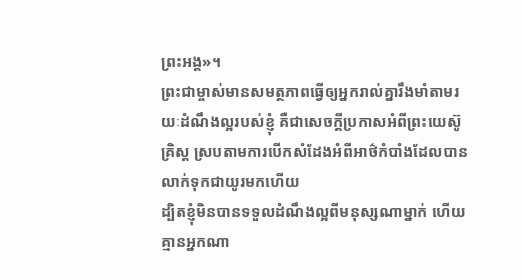ព្រះអង្គ»។
ព្រះជាម្ចាស់មានសមត្ថភាពធ្វើឲ្យអ្នករាល់គ្នារឹងមាំតាមរយៈដំណឹងល្អរបស់ខ្ញុំ គឺជាសេចក្ដីប្រកាសអំពីព្រះយេស៊ូគ្រិស្ដ ស្របតាមការបើកសំដែងអំពីអាថ៌កំបាំងដែលបានលាក់ទុកជាយូរមកហើយ
ដ្បិតខ្ញុំមិនបានទទួលដំណឹងល្អពីមនុស្សណាម្នាក់ ហើយគ្មានអ្នកណា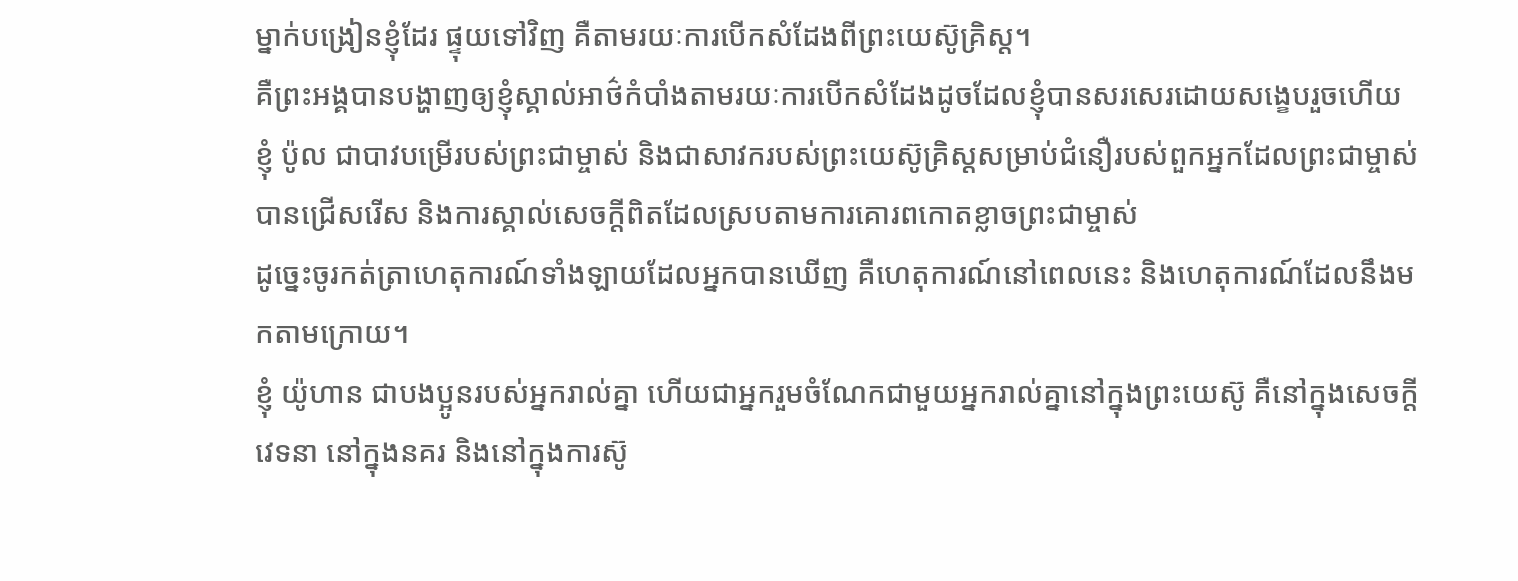ម្នាក់បង្រៀនខ្ញុំដែរ ផ្ទុយទៅវិញ គឺតាមរយៈការបើកសំដែងពីព្រះយេស៊ូគ្រិស្ដ។
គឺព្រះអង្គបានបង្ហាញឲ្យខ្ញុំស្គាល់អាថ៌កំបាំងតាមរយៈការបើកសំដែងដូចដែលខ្ញុំបានសរសេរដោយសង្ខេបរួចហើយ
ខ្ញុំ ប៉ូល ជាបាវបម្រើរបស់ព្រះជាម្ចាស់ និងជាសាវករបស់ព្រះយេស៊ូគ្រិស្ដសម្រាប់ជំនឿរបស់ពួកអ្នកដែលព្រះជាម្ចាស់បានជ្រើសរើស និងការស្គាល់សេចក្ដីពិតដែលស្របតាមការគោរពកោតខ្លាចព្រះជាម្ចាស់
ដូច្នេះចូរកត់ត្រាហេតុការណ៍ទាំងឡាយដែលអ្នកបានឃើញ គឺហេតុការណ៍នៅពេលនេះ និងហេតុការណ៍ដែលនឹងមកតាមក្រោយ។
ខ្ញុំ យ៉ូហាន ជាបងប្អូនរបស់អ្នករាល់គ្នា ហើយជាអ្នករួមចំណែកជាមួយអ្នករាល់គ្នានៅក្នុងព្រះយេស៊ូ គឺនៅក្នុងសេចក្ដីវេទនា នៅក្នុងនគរ និងនៅក្នុងការស៊ូ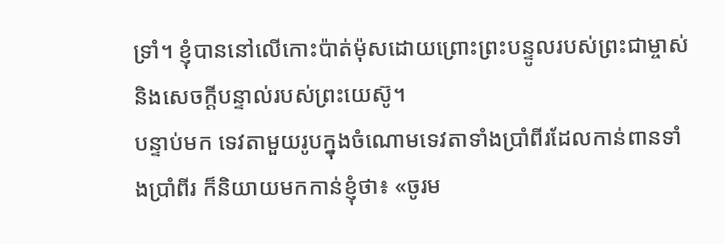ទ្រាំ។ ខ្ញុំបាននៅលើកោះប៉ាត់ម៉ុសដោយព្រោះព្រះបន្ទូលរបស់ព្រះជាម្ចាស់ និងសេចក្ដីបន្ទាល់របស់ព្រះយេស៊ូ។
បន្ទាប់មក ទេវតាមួយរូបក្នុងចំណោមទេវតាទាំងប្រាំពីរដែលកាន់ពានទាំងប្រាំពីរ ក៏និយាយមកកាន់ខ្ញុំថា៖ «ចូរម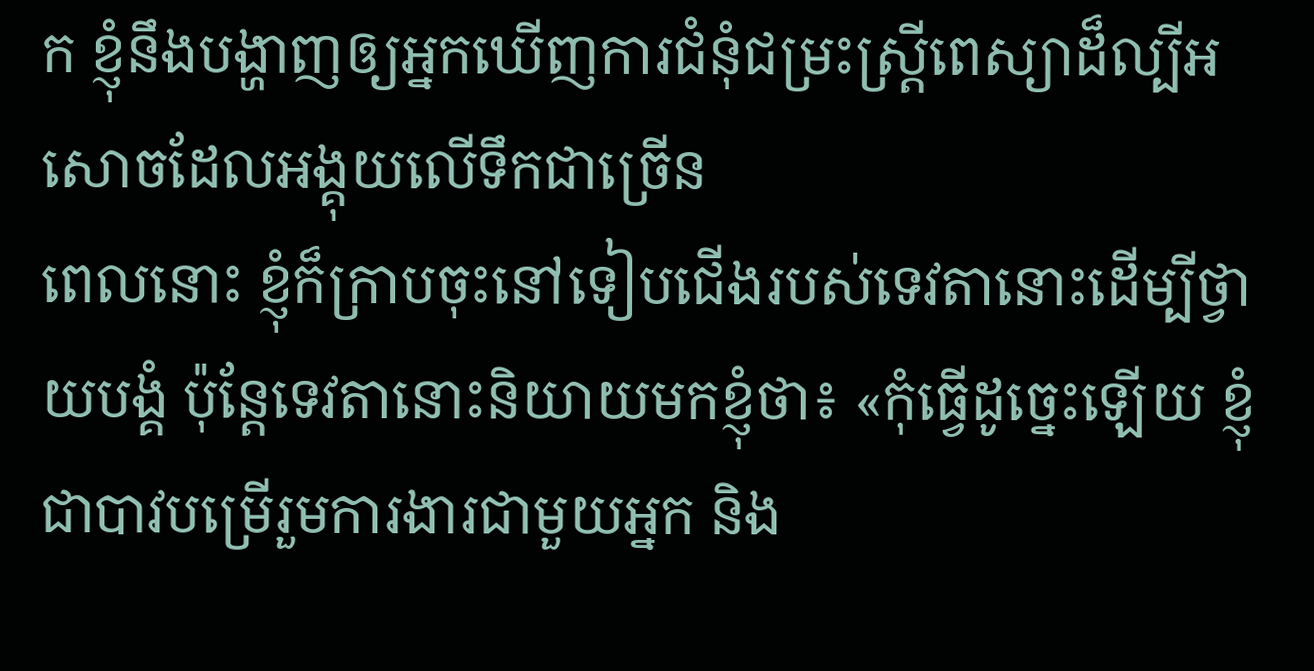ក ខ្ញុំនឹងបង្ហាញឲ្យអ្នកឃើញការជំនុំជម្រះស្រ្ដីពេស្យាដ៏ល្បីអសោចដែលអង្គុយលើទឹកជាច្រើន
ពេលនោះ ខ្ញុំក៏ក្រាបចុះនៅទៀបជើងរបស់ទេវតានោះដើម្បីថ្វាយបង្គំ ប៉ុន្ដែទេវតានោះនិយាយមកខ្ញុំថា៖ «កុំធ្វើដូច្នេះឡើយ ខ្ញុំជាបាវបម្រើរួមការងារជាមួយអ្នក និង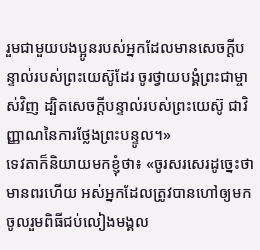រួមជាមួយបងប្អូនរបស់អ្នកដែលមានសេចក្ដីបន្ទាល់របស់ព្រះយេស៊ូដែរ ចូរថ្វាយបង្គំព្រះជាម្ចាស់វិញ ដ្បិតសេចក្ដីបន្ទាល់របស់ព្រះយេស៊ូ ជាវិញ្ញាណនៃការថ្លែងព្រះបន្ទូល។»
ទេវតាក៏និយាយមកខ្ញុំថា៖ «ចូរសរសេរដូច្នេះថា មានពរហើយ អស់អ្នកដែលត្រូវបានហៅឲ្យមកចូលរួមពិធីជប់លៀងមង្គល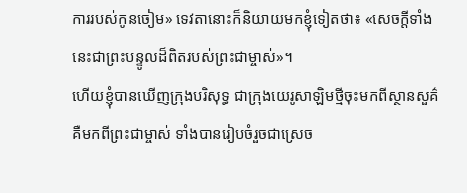ការរបស់កូនចៀម» ទេវតានោះក៏និយាយមកខ្ញុំទៀតថា៖ «សេចក្ដីទាំងនេះជាព្រះបន្ទូលដ៏ពិតរបស់ព្រះជាម្ចាស់»។
ហើយខ្ញុំបានឃើញក្រុងបរិសុទ្ធ ជាក្រុងយេរូសាឡិមថ្មីចុះមកពីស្ថានសួគ៌ គឺមកពីព្រះជាម្ចាស់ ទាំងបានរៀបចំរួចជាស្រេច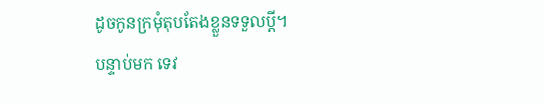ដូចកូនក្រមុំតុបតែងខ្លួនទទួលប្ដី។
បន្ទាប់មក ទេវ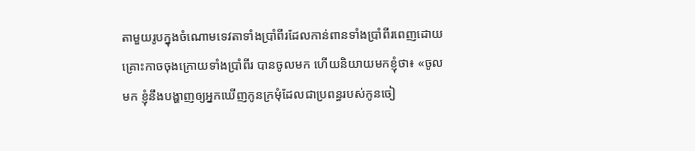តាមួយរូបក្នុងចំណោមទេវតាទាំងប្រាំពីរដែលកាន់ពានទាំងប្រាំពីរពេញដោយគ្រោះកាចចុងក្រោយទាំងប្រាំពីរ បានចូលមក ហើយនិយាយមកខ្ញុំថា៖ «ចូលមក ខ្ញុំនឹងបង្ហាញឲ្យអ្នកឃើញកូនក្រមុំដែលជាប្រពន្ធរបស់កូនចៀ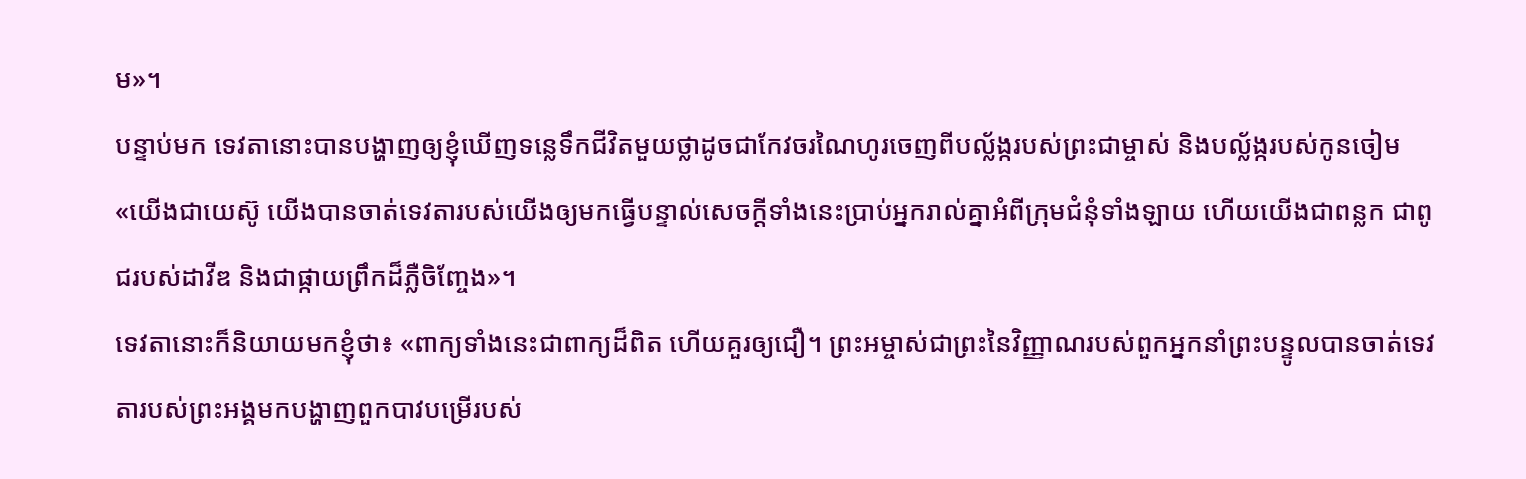ម»។
បន្ទាប់មក ទេវតានោះបានបង្ហាញឲ្យខ្ញុំឃើញទន្លេទឹកជីវិតមួយថ្លាដូចជាកែវចរណៃហូរចេញពីបល្ល័ង្ករបស់ព្រះជាម្ចាស់ និងបល្ល័ង្ករបស់កូនចៀម
«យើងជាយេស៊ូ យើងបានចាត់ទេវតារបស់យើងឲ្យមកធ្វើបន្ទាល់សេចក្ដីទាំងនេះបា្រប់អ្នករាល់គ្នាអំពីក្រុមជំនុំទាំងឡាយ ហើយយើងជាពន្លក ជាពូជរបស់ដាវីឌ និងជាផ្កាយពឹ្រកដ៏ភ្លឺចិញ្ចែង»។
ទេវតានោះក៏និយាយមកខ្ញុំថា៖ «ពាក្យទាំងនេះជាពាក្យដ៏ពិត ហើយគួរឲ្យជឿ។ ព្រះអម្ចាស់ជាព្រះនៃវិញ្ញាណរបស់ពួកអ្នកនាំព្រះបន្ទូលបានចាត់ទេវតារបស់ព្រះអង្គមកបង្ហាញពួកបាវបម្រើរបស់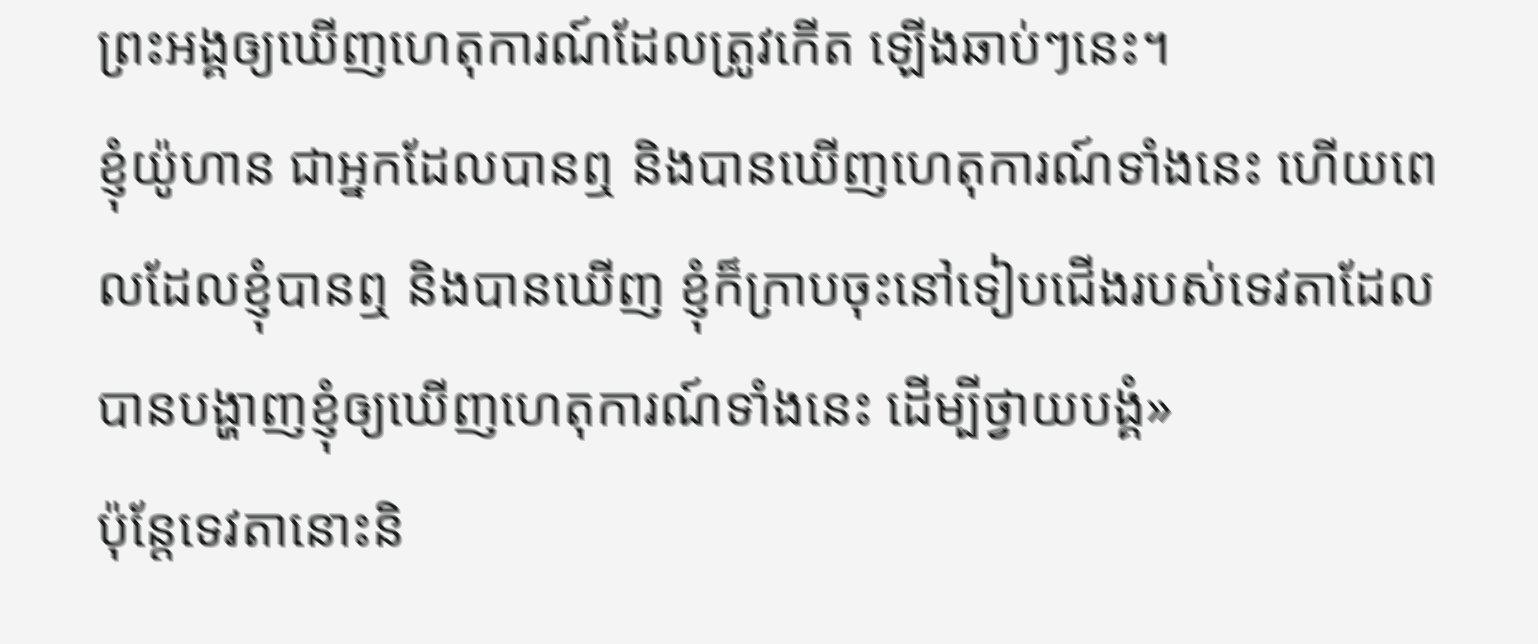ព្រះអង្គឲ្យឃើញហេតុការណ៍ដែលត្រូវកើត ឡើងឆាប់ៗនេះ។
ខ្ញុំយ៉ូហាន ជាអ្នកដែលបានឮ និងបានឃើញហេតុការណ៍ទាំងនេះ ហើយពេលដែលខ្ញុំបានឮ និងបានឃើញ ខ្ញុំក៏ក្រាបចុះនៅទៀបជើងរបស់ទេវតាដែលបានបង្ហាញខ្ញុំឲ្យឃើញហេតុការណ៍ទាំងនេះ ដើម្បីថ្វាយបង្គំ»
ប៉ុន្ដែទេវតានោះនិ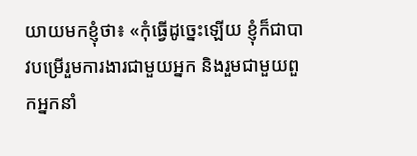យាយមកខ្ញុំថា៖ «កុំធ្វើដូច្នេះឡើយ ខ្ញុំក៏ជាបាវបម្រើរួមការងារជាមួយអ្នក និងរួមជាមួយពួកអ្នកនាំ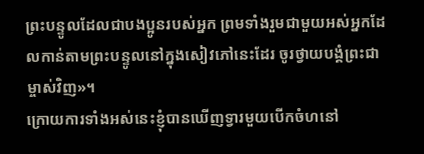ព្រះបន្ទូលដែលជាបងប្អូនរបស់អ្នក ព្រមទាំងរួមជាមួយអស់អ្នកដែលកាន់តាមព្រះបន្ទូលនៅក្នុងសៀវភៅនេះដែរ ចូរថ្វាយបង្គំព្រះជាម្ចាស់វិញ»។
ក្រោយការទាំងអស់នេះខ្ញុំបានឃើញទ្វារមួយបើកចំហនៅ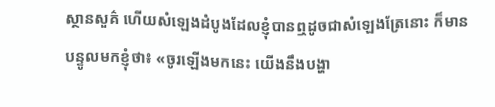ស្ថានសួគ៌ ហើយសំឡេងដំបូងដែលខ្ញុំបានឮដូចជាសំឡេងត្រែនោះ ក៏មានបន្ទូលមកខ្ញុំថា៖ «ចូរឡើងមកនេះ យើងនឹងបង្ហា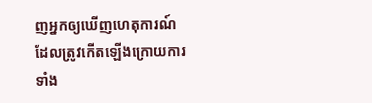ញអ្នកឲ្យឃើញហេតុការណ៍ ដែលត្រូវកើតឡើងក្រោយការទាំង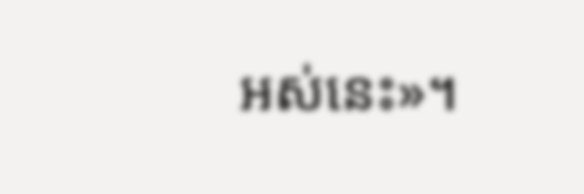អស់នេះ»។